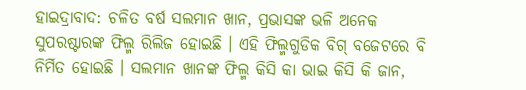ହାଇଦ୍ରାବାଦ: ଚଳିତ ବର୍ଷ ସଲମାନ ଖାନ, ପ୍ରଭାସଙ୍କ ଭଳି ଅନେକ ସୁପରଷ୍ଟାରଙ୍କ ଫିଲ୍ମ ରିଲିଜ ହୋଇଛି । ଏହି ଫିଲ୍ମଗୁଡିକ ବିଗ୍ ବଜେଟରେ ବି ନିର୍ମିତ ହୋଇଛି । ସଲମାନ ଖାନଙ୍କ ଫିଲ୍ମ କିସି କା ଭାଇ କିସି କି ଜାନ,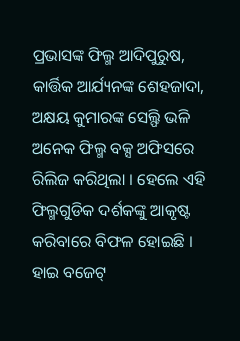ପ୍ରଭାସଙ୍କ ଫିଲ୍ମ ଆଦିପୁରୁଷ, କାର୍ତ୍ତିକ ଆର୍ଯ୍ୟନଙ୍କ ଶେହଜାଦା, ଅକ୍ଷୟ କୁମାରଙ୍କ ସେଲ୍ଫି ଭଳି ଅନେକ ଫିଲ୍ମ ବକ୍ସ ଅଫିସରେ ରିଲିଜ କରିଥିଲା । ହେଲେ ଏହି ଫିଲ୍ମଗୁଡିକ ଦର୍ଶକଙ୍କୁ ଆକୃଷ୍ଟ କରିବାରେ ବିଫଳ ହୋଇଛି । ହାଇ ବଜେଟ୍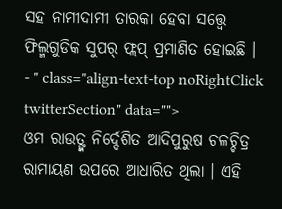ସହ ନାମୀଦାମୀ ତାରକା ହେବା ସତ୍ତ୍ବେ ଫିଲ୍ମଗୁଡିକ ସୁପର୍ ଫ୍ଲପ୍ ପ୍ରମାଣିତ ହୋଇଛି ।
- " class="align-text-top noRightClick twitterSection" data="">
ଓମ ରାଉତ୍ଙ୍କ ନିର୍ଦ୍ଦେଶିତ ଆଦିପୁରୁଷ ଚଳଚ୍ଚିତ୍ର ରାମାୟଣ ଉପରେ ଆଧାରିତ ଥିଲା । ଏହି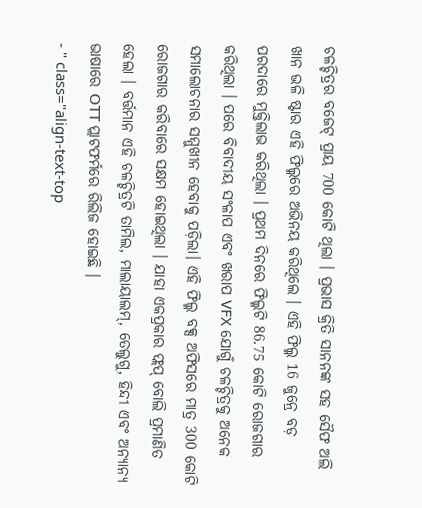ଚଳଚ୍ଚିତ୍ରର ବଜେଟ୍ ପ୍ରାୟ 700 କୋଟି ଥିଲା । ପ୍ରଭାସ କ୍ରିତି ସାନନଙ୍କ ସହ ସୈଫ ଅଲି ଖାନ ଭଳି ଷ୍ଟାର ଏହି ଫିଲ୍ମରେ ଅଭିନୟ କରିଥିଲେ । ଏହି ଫିଲ୍ମ 16 ଜୁନ୍ରେ ବଡ଼ ପରଦାରେ ମୁକ୍ତିଲାଭ କରିଥିଲା । ପ୍ରଥମ ଦିନରେ ଫିଲ୍ମଟି 86.75 କୋଟି ରୋଜଗାର କରିଥିଲା । ପରେ ବିବାଦୀୟ ସଂଳାପ ଏବଂ ଖରାପ VFX ଯୋଗୁଁ ଚଳଚ୍ଚିତ୍ରକୁ ଅନେକ ସମାଲୋଚନାର ସମ୍ମୁଖୀନ ହେବାକୁ ପଡ଼ିଲା। ଏହି ଫିଲ୍ମ ବକ୍ସ ଅଫିସରେ ମାତ୍ର 300 କୋଟି ରୋଜଗାର କରିବାରେ ସକ୍ଷମ ହୋଇଥିଲା । ଯାହା ଏକପ୍ରକାର ଫ୍ଲପ୍ ବୋଲି ପ୍ରମାଣିତ ହେଲା । ବର୍ତ୍ତମାନ ଏହି ଚଳଚ୍ଚିତ୍ରଟି ତାମିଲ, ମାଲାୟାଲମ୍, ତେଲୁଗୁ, ହିନ୍ଦୀ ଏବଂ ଅନ୍ୟାନ୍ୟ ଭାଷାରେ OTT ପ୍ଲାଟଫର୍ମରେ ରିଲିଜ ହୋଇଛି ।
- " class="align-text-top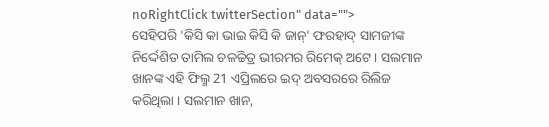noRightClick twitterSection" data="">
ସେହିପରି 'କିସି କା ଭାଇ କିସି କି ଜାନ୍' ଫରହାଦ୍ ସାମଜୀଙ୍କ ନିର୍ଦ୍ଦେଶିତ ତାମିଲ ଚଳଚ୍ଚିତ୍ର ଭୀରମର ରିମେକ୍ ଅଟେ । ସଲମାନ ଖାନଙ୍କ ଏହି ଫିଲ୍ମ 21 ଏପ୍ରିଲରେ ଇଦ୍ ଅବସରରେ ରିଲିଜ କରିଥିଲା । ସଲମାନ ଖାନ,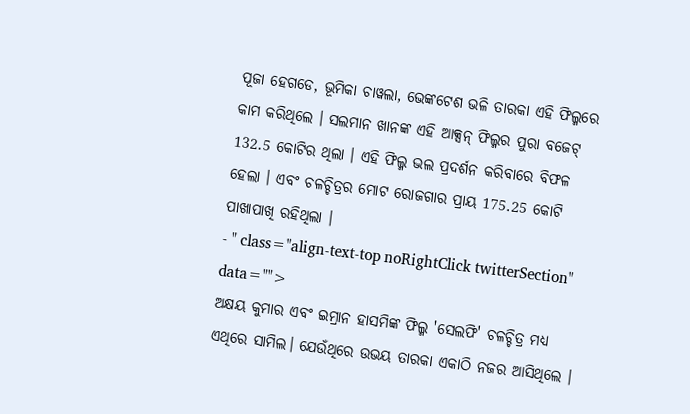ପୂଜା ହେଗଡେ, ଭୂମିକା ଚାୱଲା, ଭେଙ୍କଟେଶ ଭଳି ତାରକା ଏହି ଫିଲ୍ମରେ କାମ କରିଥିଲେ । ସଲମାନ ଖାନଙ୍କ ଏହି ଆକ୍ସନ୍ ଫିଲ୍ମର ପୁରା ବଜେଟ୍ 132.5 କୋଟିର ଥିଲା । ଏହି ଫିଲ୍ମ ଭଲ ପ୍ରଦର୍ଶନ କରିବାରେ ବିଫଳ ହେଲା । ଏବଂ ଚଳଚ୍ଚିତ୍ରର ମୋଟ ରୋଜଗାର ପ୍ରାୟ 175.25 କୋଟି ପାଖାପାଖି ରହିଥିଲା ।
- " class="align-text-top noRightClick twitterSection" data="">
ଅକ୍ଷୟ କୁମାର ଏବଂ ଇମ୍ରାନ ହାସମିଙ୍କ ଫିଲ୍ମ 'ସେଲଫି' ଚଳଚ୍ଚିତ୍ର ମଧ୍ୟ ଏଥିରେ ସାମିଲ। ଯେଉଁଥିରେ ଉଭୟ ତାରକା ଏକାଠି ନଜର ଆସିଥିଲେ ।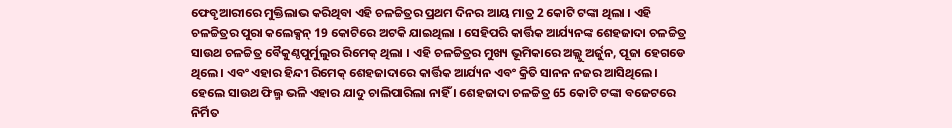ଫେବୃଆରୀରେ ମୁକ୍ତିଲାଭ କରିଥିବା ଏହି ଚଳଚ୍ଚିତ୍ରର ପ୍ରଥମ ଦିନର ଆୟ ମାତ୍ର 2 କୋଟି ଟଙ୍କା ଥିଲା । ଏହି ଚଳଚ୍ଚିତ୍ରର ପୁରା କଲେକ୍ସନ୍ 19 କୋଟିରେ ଅଟକି ଯାଇଥିଲା । ସେହିପରି କାର୍ତ୍ତିକ ଆର୍ଯ୍ୟନଙ୍କ ଶେହଜାଦା ଚଳଚ୍ଚିତ୍ର ସାଉଥ ଚଳଚ୍ଚିତ୍ର ବୈକୁଣ୍ଠପୁର୍ମୁଲୁର ରିମେକ୍ ଥିଲା । ଏହି ଚଳଚ୍ଚିତ୍ରର ମୁଖ୍ୟ ଭୂମିକାରେ ଅଲ୍ଲୁ ଅର୍ଜୁନ, ପୂଜା ହେଗଡେ ଥିଲେ। ଏବଂ ଏହାର ହିନ୍ଦୀ ରିମେକ୍ ଶେହଜାଦାରେ କାର୍ତ୍ତିକ ଆର୍ଯ୍ୟନ ଏବଂ କ୍ରିତି ସାନନ ନଜର ଆସିଥିଲେ। ହେଲେ ସାଉଥ ଫିଲ୍ମ ଭଳି ଏହାର ଯାଦୁ ଚାଲିପାରିଲା ନାହିଁ । ଶେହଜାଦା ଚଳଚ୍ଚିତ୍ର 65 କୋଟି ଟଙ୍କା ବଜେଟରେ ନିର୍ମିତ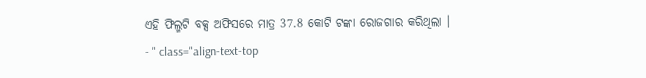ଏହି ଫିଲ୍ମଟି ବକ୍ସ ଅଫିସରେ ମାତ୍ର 37.8 କୋଟି ଟଙ୍କା ରୋଜଗାର କରିଥିଲା ।
- " class="align-text-top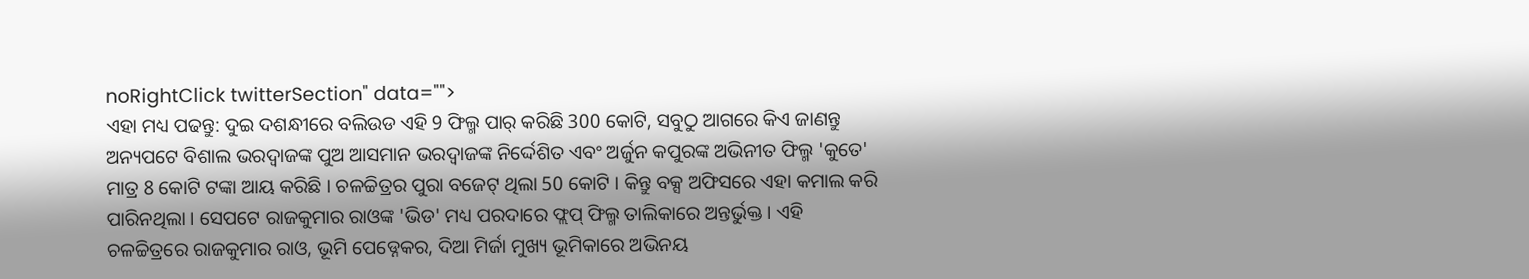noRightClick twitterSection" data="">
ଏହା ମଧ୍ୟ ପଢନ୍ତୁ: ଦୁଇ ଦଶନ୍ଧୀରେ ବଲିଉଡ ଏହି 9 ଫିଲ୍ମ ପାର୍ କରିଛି 300 କୋଟି, ସବୁଠୁ ଆଗରେ କିଏ ଜାଣନ୍ତୁ
ଅନ୍ୟପଟେ ବିଶାଲ ଭରଦ୍ୱାଜଙ୍କ ପୁଅ ଆସମାନ ଭରଦ୍ୱାଜଙ୍କ ନିର୍ଦ୍ଦେଶିତ ଏବଂ ଅର୍ଜୁନ କପୁରଙ୍କ ଅଭିନୀତ ଫିଲ୍ମ 'କୁତେ' ମାତ୍ର 8 କୋଟି ଟଙ୍କା ଆୟ କରିଛି । ଚଳଚ୍ଚିତ୍ରର ପୁରା ବଜେଟ୍ ଥିଲା 50 କୋଟି । କିନ୍ତୁ ବକ୍ସ ଅଫିସରେ ଏହା କମାଲ କରି ପାରିନଥିଲା । ସେପଟେ ରାଜକୁମାର ରାଓଙ୍କ 'ଭିଡ' ମଧ୍ୟ ପରଦାରେ ଫ୍ଲପ୍ ଫିଲ୍ମ ତାଲିକାରେ ଅନ୍ତର୍ଭୁକ୍ତ । ଏହି ଚଳଚ୍ଚିତ୍ରରେ ରାଜକୁମାର ରାଓ, ଭୂମି ପେଡ୍ନେକର, ଦିଆ ମିର୍ଜା ମୁଖ୍ୟ ଭୂମିକାରେ ଅଭିନୟ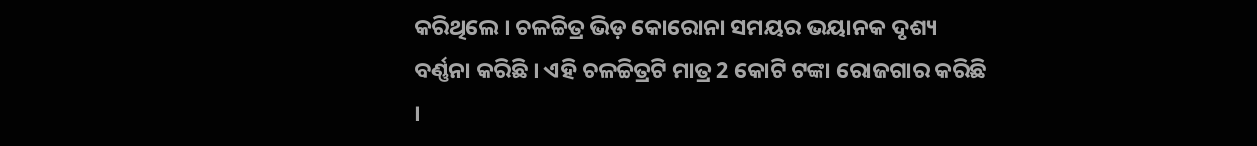କରିଥିଲେ । ଚଳଚ୍ଚିତ୍ର ଭିଡ଼ କୋରୋନା ସମୟର ଭୟାନକ ଦୃଶ୍ୟ ବର୍ଣ୍ଣନା କରିଛି । ଏହି ଚଳଚ୍ଚିତ୍ରଟି ମାତ୍ର 2 କୋଟି ଟଙ୍କା ରୋଜଗାର କରିଛି ।